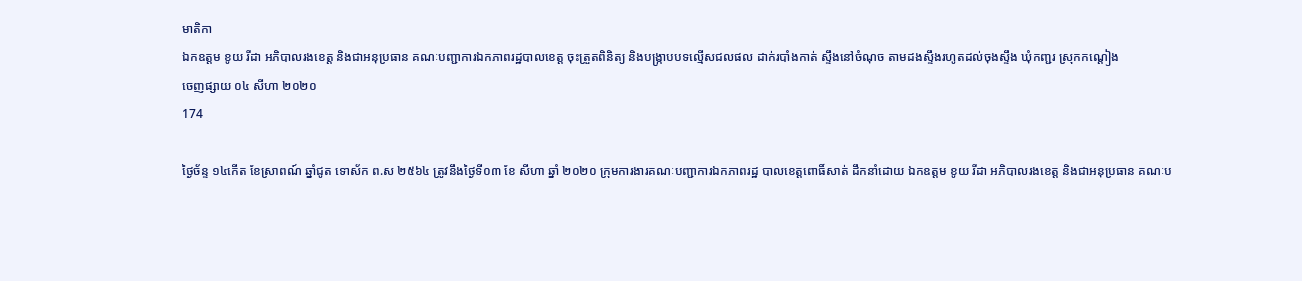មាតិកា
ឯកឧត្តម ខូយ រីដា អភិបាលរងខេត្ត និងជាអនុប្រធាន គណៈបញ្ជាការឯកភាពរដ្ឋបាលខេត្ត ចុះត្រួតពិនិត្យ និងបង្រ្កាបបទល្មើសជលផល ដាក់របាំងកាត់ ស្ទឹងនៅចំណុច តាមដងស្ទឹងរហូតដល់ចុងស្ទឹង ឃុំកញ្ជរ ស្រុកកណ្ដៀង
ចេញផ្សាយ ០៤ សីហា ២០២០
174

ថ្ងៃច័ន្ទ ១៤កើត ខែស្រាពណ៍ ឆ្នាំជូត ទោស័ក ព.ស ២៥៦៤ ត្រូវនឹងថ្ងៃទី០៣ ខែ សីហា ឆ្នាំ ២០២០ ក្រុមការងារគណៈបញ្ជាការឯកភាពរដ្ឋ បាលខេត្តពោធិ៍សាត់ ដឹកនាំដោយ ឯកឧត្តម ខូយ រីដា អភិបាលរងខេត្ត និងជាអនុប្រធាន គណៈប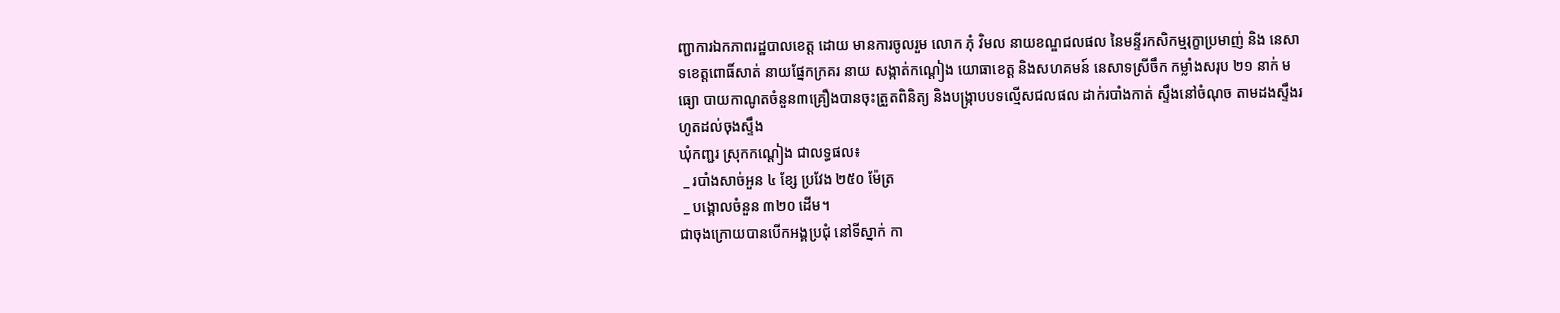ញ្ជាការឯកភាពរដ្ឋបាលខេត្ត ដោយ មានការចូលរួម លោក ភុំ វិមល នាយខណ្ឌជលផល នៃមន្ទីរកសិកម្មរុក្ខាប្រមាញ់ និង នេសាទខេត្តពោធិ៍សាត់ នាយផ្នែកក្រគរ នាយ សង្កាត់កណ្ដៀង យោធាខេត្ត និងសហគមន៍ នេសាទស្រីចឹក កម្លាំងសរុប ២១ នាក់ មធ្យោ បាយកាណូតចំនួន៣គ្រឿងបានចុះត្រួតពិនិត្យ និងបង្រ្កាបបទល្មើសជលផល ដាក់របាំងកាត់ ស្ទឹងនៅចំណុច តាមដងស្ទឹងរហូតដល់ចុងស្ទឹង
ឃុំកញ្ជរ ស្រុកកណ្ដៀង ជាលទ្ធផល៖
 _ របាំងសាច់អួន ៤ ខ្សែ ប្រវែង ២៥០ ម៉ែត្រ
 _ បង្គោលចំនួន ៣២០ ដើម។
ជាចុងក្រោយបានបើកអង្គប្រជុំ នៅទីស្នាក់ កា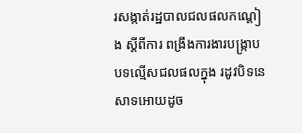រសង្កាត់រដ្ឋបាលជលផលកណ្ដៀង ស្ដីពីការ ពង្រឹងការងារបង្រ្កាបបទល្មើសជលផលក្នុង រដូវបិទនេសាទអោយដូច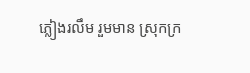ភ្លៀងរលឹម រួមមាន ស្រុកក្រ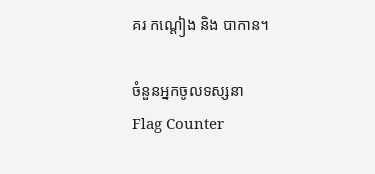គរ កណ្ដៀង និង បាកាន។

ចំនួនអ្នកចូលទស្សនា
Flag Counter